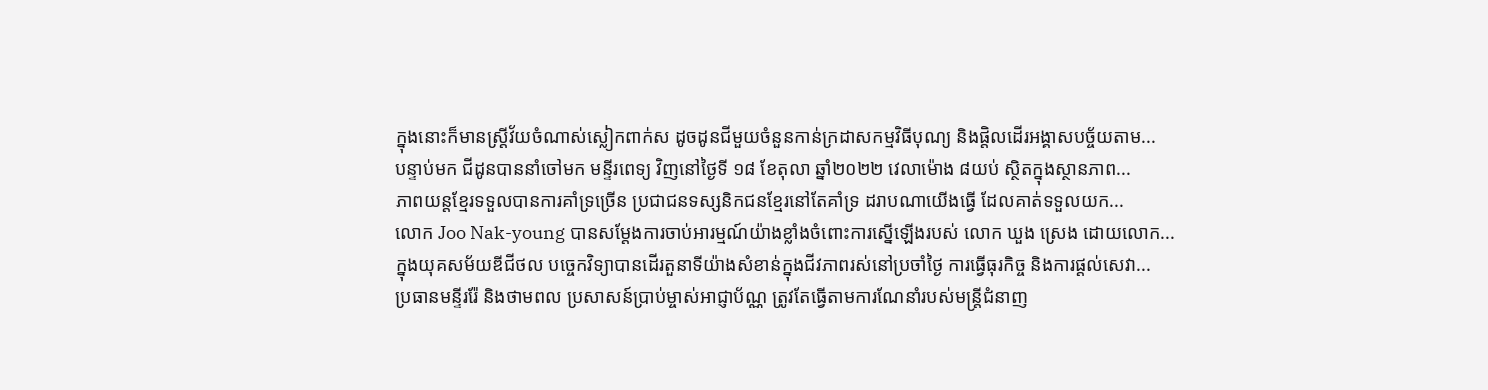ក្នុងនោះក៏មានស្ត្រីវ័យចំណាស់ស្លៀកពាក់ស ដូចដូនជីមួយចំនួនកាន់ក្រដាសកម្មវិធីបុណ្យ និងផ្តិលដើរអង្គាសបច្ច័យតាម...
បន្ទាប់មក ជីដូនបាននាំចៅមក មន្ទីរពេទ្យ វិញនៅថ្ងៃទី ១៨ ខែតុលា ឆ្នាំ២០២២ វេលាម៉ោង ៨យប់ ស្ថិតក្នុងស្ថានភាព...
ភាពយន្តខ្មែរទទួលបានការគាំទ្រច្រើន ប្រជាជនទស្សនិកជនខ្មែរនៅតែគាំទ្រ ដរាបណាយើងធ្វើ ដែលគាត់ទទួលយក...
លោក Joo Nak-young បានសម្តែងការចាប់អារម្មណ៍យ៉ាងខ្លាំងចំពោះការស្នើឡើងរបស់ លោក ឃួង ស្រេង ដោយលោក...
ក្នុងយុគសម័យឌីជីថល បច្ចេកវិទ្យាបានដើរតួនាទីយ៉ាងសំខាន់ក្នុងជីវភាពរស់នៅប្រចាំថ្ងៃ ការធ្វើធុរកិច្ច និងការផ្ដល់សេវា...
ប្រធានមន្ទីររ៉ែ និងថាមពល ប្រសាសន៍ប្រាប់ម្ចាស់អាជ្ញាប័ណ្ណ ត្រូវតែធ្វើតាមការណែនាំរបស់មន្ត្រីជំនាញ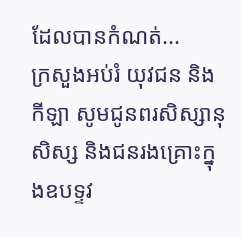ដែលបានកំណត់...
ក្រសួងអប់រំ យុវជន និងកីឡា សូមជូនពរសិស្សានុសិស្ស និងជនរងគ្រោះក្នុងឧបទ្ទវ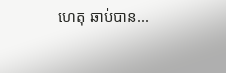ហេតុ ឆាប់បាន...